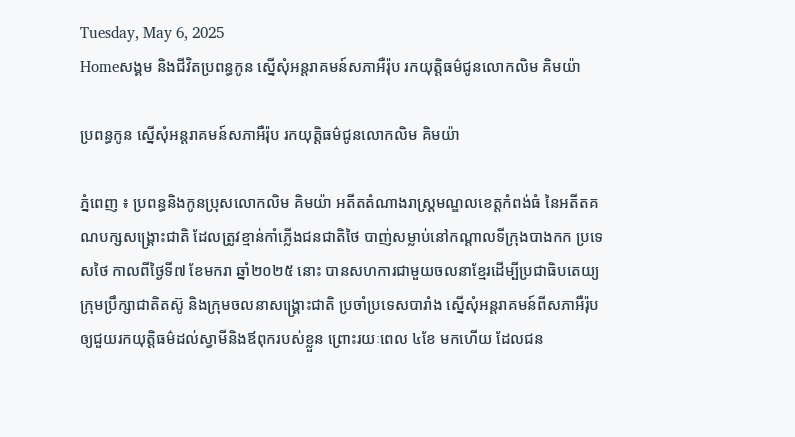Tuesday, May 6, 2025
Homeសង្គម និងជីវិតប្រពន្ធកូន ស្នើសុំអន្តរាគមន៍សភាអឺរ៉ុប រកយុត្តិធម៌ជូនលោកលិម គិមយ៉ា

ប្រពន្ធកូន ស្នើសុំអន្តរាគមន៍សភាអឺរ៉ុប រកយុត្តិធម៌ជូនលោកលិម គិមយ៉ា

ភ្នំពេញ ៖ ប្រពន្ធនិងកូនប្រុសលោកលិម គិមយ៉ា អតីតតំណាងរាស្រ្តមណ្ឌលខេត្តកំពង់ធំ នៃអតីតគណបក្សសង្រ្គោះជាតិ ដែលត្រូវខ្មាន់កាំភ្លើងជនជាតិថៃ បាញ់សម្លាប់នៅកណ្ដាលទីក្រុងបាងកក ប្រទេសថៃ កាលពីថ្ងៃទី៧ ខែមករា ឆ្នាំ២០២៥ នោះ បានសហការជាមួយចលនាខ្មែរដើម្បីប្រជាធិបតេយ្យ ក្រុមប្រឹក្សាជាតិតស៊ូ និងក្រុមចលនាសង្គ្រោះជាតិ ប្រចាំប្រទេសបារាំង ស្នើសុំអន្តរាគមន៍ពីសភាអឺរ៉ុប ឲ្យជួយរកយុត្តិធម៌ដល់ស្វាមីនិងឪពុករបស់ខ្លួន ព្រោះរយៈពេល ៤ខែ មកហើយ ដែលជន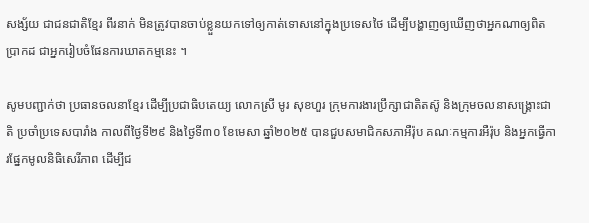សង្ស័យ ជាជនជាតិខ្មែរ ពីរនាក់ មិនត្រូវបានចាប់ខ្លួនយកទៅឲ្យកាត់ទោសនៅក្នុងប្រទេសថៃ ដើម្បីបង្ហាញឲ្យឃើញថាអ្នកណាឲ្យពិតប្រាកដ ជាអ្នករៀបចំផែនការឃាតកម្មនេះ ។

សូមបញ្ជាក់ថា ប្រធានចលនាខ្មែរ ដើម្បីប្រជាធិបតេយ្យ លោកស្រី មូរ សុខហួរ ក្រុមការងារប្រឹក្សាជាតិតស៊ូ និងក្រុមចលនាសង្គ្រោះជាតិ ប្រចាំប្រទេសបារាំង កាលពីថ្ងៃទី២៩ និងថ្ងៃទី៣០ ខែមេសា ឆ្នាំ២០២៥ បានជួបសមាជិកសភាអឺរ៉ុប គណៈកម្មការអឺរ៉ុប និងអ្នកធ្វើការផ្នែកមូលនិធិសេរីភាព ដើម្បីជ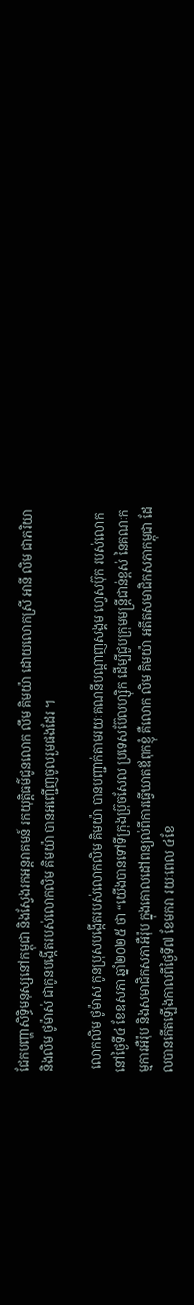ជែកបញ្ហាសិទ្ធិមនុស្សនៅកម្ពុជា និងស្វែងរកអន្តរាគមន៍ រកយុត្តិធម៌ជូនលោក លឹម គិមយ៉ា ដោយលោកស្រី អានី លិម ជាភរិយា និងលិម ថូម៉ាស់ ជាកូនបង្កើតរបស់លោកលិម គិមយ៉ា បានអញ្ជើញចូលរួមផងដែរ ។

 លោកលិម ថូម៉ាស កូនប្រុសបង្កើតរបស់លោកលិម គិមយ៉ា បានបញ្ជាក់តាមរយៈគណនីបណ្ដាញសង្គម ហ្វេសប៊ុក របស់លោក នៅថ្ងៃទី៤ ខែឧសភា ឆ្នាំ២០២៥ ថា “យើងបានទៅទីក្រុងប្រ៊ុចសែល ប្រទេសប៊ែលហ្ស៊ិក ដើម្បីជួបក្រុមមន្ត្រីជាន់ខ្ពស់ នៃគណៈកម្មការអឺរ៉ុប និងសមាជិកសភាអឺរ៉ុប ក្នុងគោលដៅពន្យល់ពីការធ្វើឃាតឪពុកខ្ញុំ គឺលោក លិម គិមយ៉ា អតីតសមាជិកសភាកម្ពុជា ដែលបានកើតឡើងកាលពីថ្ងៃទី៧ ខែមករា រយៈពេល ៤ខែ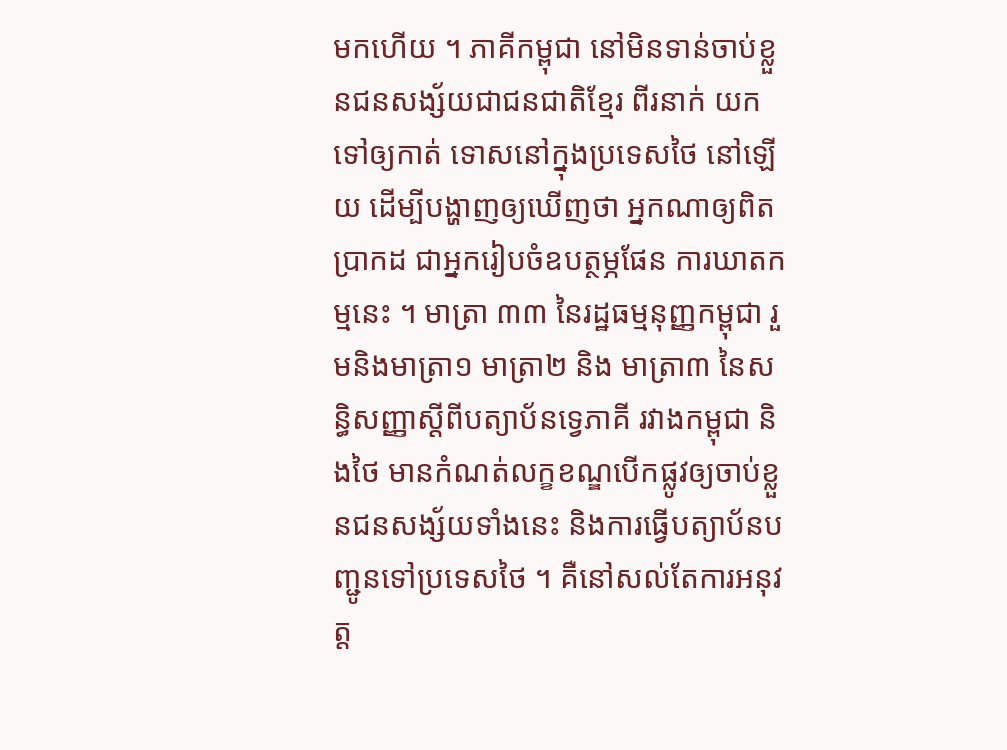មកហើយ ។ ភាគីកម្ពុជា នៅមិនទាន់ចាប់ខ្លួនជនសង្ស័យជាជនជាតិខ្មែរ ពីរនាក់ យកទៅឲ្យកាត់ ទោសនៅក្នុងប្រទេសថៃ នៅឡើយ ដើម្បីបង្ហាញឲ្យឃើញថា អ្នកណាឲ្យពិតប្រាកដ ជាអ្នករៀបចំឧបត្ថម្ភផែន ការឃាតកម្មនេះ ។ មាត្រា ៣៣ នៃរដ្ឋធម្មនុញ្ញកម្ពុជា រួមនិងមាត្រា១ មាត្រា២ និង មាត្រា៣ នៃសន្ធិសញ្ញាស្ដីពីបត្យាប័នទ្វេភាគី រវាងកម្ពុជា និងថៃ មានកំណត់លក្ខខណ្ឌបើកផ្លូវឲ្យចាប់ខ្លួនជនសង្ស័យទាំងនេះ និងការធ្វើបត្យាប័នបញ្ជូនទៅប្រទេសថៃ ។ គឺនៅសល់តែការអនុវត្ត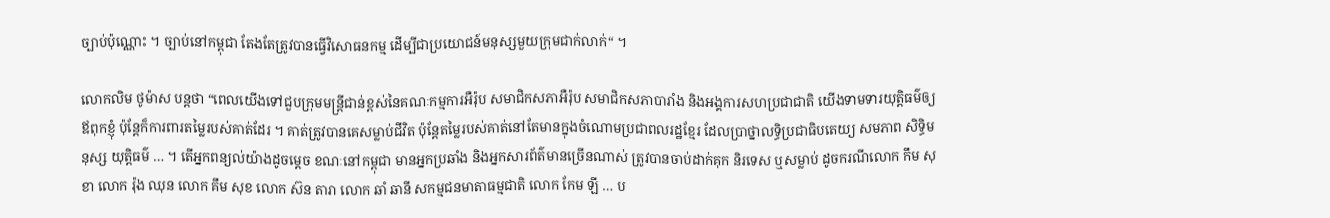ច្បាប់ប៉ុណ្ណោះ ។ ច្បាប់នៅកម្ពុជា តែងតែត្រូវបានធ្វើវិសោធនកម្ម ដើម្បីជាប្រយោជន៍មនុស្សមួយក្រុមជាក់លាក់“ ។

លោកលិម ថូម៉ាស បន្តថា “ពេលយើងទៅជួបក្រុមមន្ត្រីជាន់ខ្ពស់នៃគណៈកម្មការអឺរ៉ុប សមាជិកសភាអឺរ៉ុប សមាជិកសភាបារាំង និងអង្គការសហប្រជាជាតិ យើងទាមទារយុត្តិធម៌ឲ្យឪពុកខ្ញុំ ប៉ុន្តែក៏ការពារតម្លៃរបស់គាត់ដែរ ។ គាត់ត្រូវបានគេសម្លាប់ជីវិត ប៉ុន្តែតម្លៃរបស់គាត់នៅតែមានក្នុងចំណោមប្រជាពលរដ្ឋខ្មែរ ដែលប្រាថ្នាលទ្ធិប្រជាធិបតេយ្យ សមភាព សិទ្ធិមនុស្ស យុត្តិធម៌ … ។ តើអ្នកពន្យល់យ៉ាងដូចម្តេច ខណៈនៅកម្ពុជា មានអ្នកប្រឆាំង និងអ្នកសារព័ត៌មានច្រើនណាស់ ត្រូវបានចាប់ដាក់គុក និរទេស ឬសម្លាប់ ដូចករណីលោក កឹម សុខា លោក រ៉ុង ឈុន លោក គឹម សុខ លោក ស៊ន តារា លោក ឆាំ ឆានី សកម្មជនមាតាធម្មជាតិ លោក កែម ឡី … ប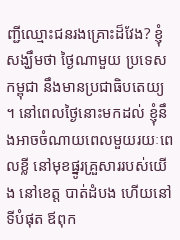ញ្ជីឈ្មោះជនរងគ្រោះដ៏វែង? ខ្ញុំសង្ឃឹមថា ថ្ងៃណាមួយ ប្រទេសកម្ពុជា នឹងមានប្រជាធិបតេយ្យ ។ នៅពេលថ្ងៃនោះមកដល់ ខ្ញុំនឹងអាចចំណាយពេលមួយរយៈពេលខ្លី នៅមុខផ្នូរគ្រួសាររបស់យើង នៅខេត្ត បាត់ដំបង ហើយនៅទីបំផុត ឪពុក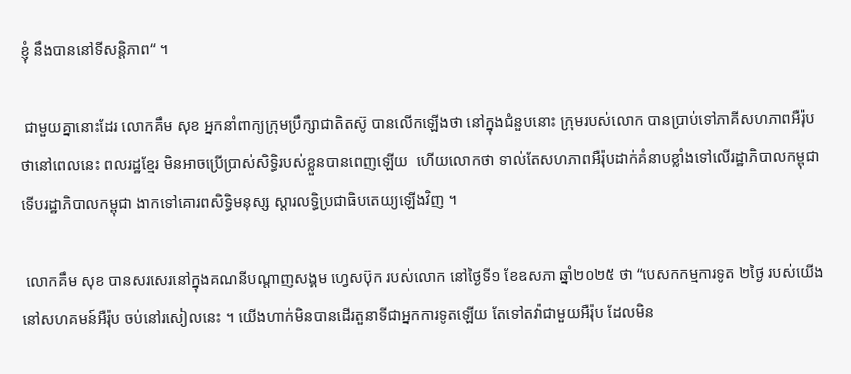ខ្ញុំ នឹងបាននៅទីសន្តិភាព“ ។

 ជាមួយគ្នានោះដែរ លោកគឹម សុខ អ្នកនាំពាក្យក្រុមប្រឹក្សាជាតិតស៊ូ បានលើកឡើងថា នៅក្នុងជំនួបនោះ ក្រុមរបស់លោក បានប្រាប់ទៅភាគីសហភាពអឺរ៉ុប ថានៅពេលនេះ ពលរដ្ឋខ្មែរ មិនអាចប្រើប្រាស់សិទ្ធិរបស់ខ្លួនបានពេញឡើយ  ហើយលោកថា ទាល់តែសហភាពអឺរ៉ុបដាក់គំនាបខ្លាំងទៅលើរដ្ឋាភិបាលកម្ពុជា ទើបរដ្ឋាភិបាលកម្ពុជា ងាកទៅគោរពសិទ្ធិមនុស្ស ស្ដារលទ្ធិប្រជាធិបតេយ្យឡើងវិញ ។

 លោកគឹម សុខ បានសរសេរនៅក្នុងគណនីបណ្ដាញសង្គម ហ្វេសប៊ុក របស់លោក នៅថ្ងៃទី១ ខែឧសភា ឆ្នាំ២០២៥ ថា “បេសកកម្មការទូត ២ថ្ងៃ របស់យើង នៅសហគមន៍អឺរ៉ុប ចប់នៅរសៀលនេះ ។ យើងហាក់មិនបានដើរតួនាទីជាអ្នកការទូតឡើយ តែទៅតវ៉ាជាមួយអឺរ៉ុប ដែលមិន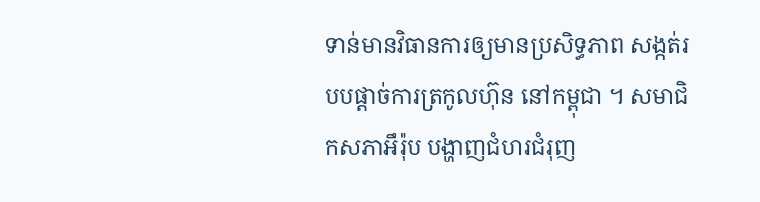ទាន់មានវិធានការឲ្យមានប្រសិទ្ធភាព សង្កត់របបផ្ដាច់ការត្រកូលហ៊ុន នៅកម្ពុជា ។ សមាជិកសភាអឹរ៉ុប បង្ហាញជំហរជំរុញ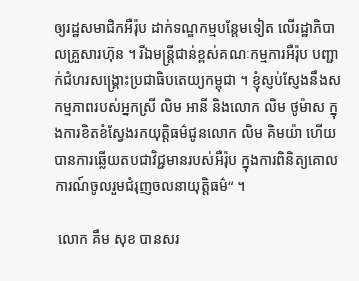ឲ្យរដ្ឋសមាជិកអឺរ៉ុប ដាក់ទណ្ឌកម្មបន្តែមទៀត លើរដ្ឋាភិបាលគ្រួសារហ៊ុន ។ រីឯមន្ត្រីជាន់ខ្ពស់គណៈកម្មការអឺរ៉ុប បញ្ជាក់ជំហរសង្គ្រោះប្រជាធិបតេយ្យកម្ពុជា ។ ខ្ញុំស្ញប់ស្ញែងនឹងសកម្មភាពរបស់អ្នកស្រី លិម អានី និងលោក លិម ថូម៉ាស ក្នុងការខិតខំស្វែងរកយុត្តិធម៌ជូនលោក លិម គិមយ៉ា ហើយបានការឆ្លើយតបជាវិជ្ជមានរបស់អឺរ៉ុប ក្នុងការពិនិត្យគោលការណ៍ចូលរួមជំរុញចលនាយុត្តិធម៌“ ។

 លោក គឹម សុខ បានសរ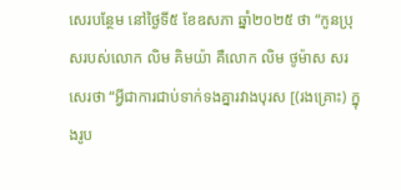សេរបន្ថែម នៅថ្ងៃទី៥ ខែឧសភា ឆ្នាំ២០២៥ ថា “កូនប្រុសរបស់លោក លិម គិមយ៉ា គឺលោក លិម ថូម៉ាស សរសេរថា “អ្វីជាការជាប់ទាក់ទងគ្នារវាងបុរស [(រងគ្រោះ) ក្នុងរូប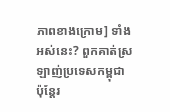ភាពខាងក្រោម] ទាំង អស់នេះ? ពួកគាត់ស្រឡាញ់ប្រទេសកម្ពុជា ប៉ុន្តែរ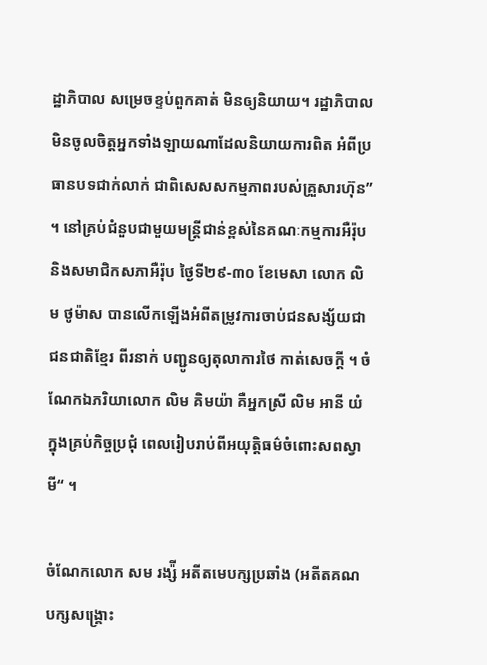ដ្ឋាភិបាល សម្រេចខ្ទប់ពួកគាត់ មិនឲ្យនិយាយ។ រដ្ឋាភិបាល មិនចូលចិត្តអ្នកទាំងឡាយណាដែលនិយាយការពិត អំពីប្រធានបទជាក់លាក់ ជាពិសេសសកម្មភាពរបស់គ្រួសារហ៊ុន” ។ នៅគ្រប់ជំនួបជាមួយមន្ត្រីជាន់ខ្ពស់នៃគណៈកម្មការអឺរ៉ុប និងសមាជិកសភាអឺរ៉ុប ថ្ងៃទី២៩-៣០ ខែមេសា លោក លិម ថូម៉ាស បានលើកឡើងអំពីតម្រូវការចាប់ជនសង្ស័យជាជនជាតិខ្មែរ ពីរនាក់ បញ្ជូនឲ្យតុលាការថៃ កាត់សេចក្ដី ។ ចំណែកឯភរិយាលោក លិម គិមយ៉ា គឺអ្នកស្រី លិម អានី យំក្នុងគ្រប់កិច្ចប្រជុំ ពេលរៀបរាប់ពីអយុត្តិធម៌ចំពោះសពស្វាមី“ ។

ចំណែកលោក សម រង្ស៉ី អតីតមេបក្សប្រឆាំង (អតីតគណបក្សសង្គ្រោះ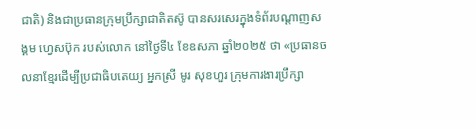ជាតិ) និងជាប្រធានក្រុមប្រឹក្សាជាតិតស៊ូ បានសរសេរក្នុងទំព័របណ្តាញសង្គម ហ្វេសប៊ុក របស់លោក នៅថ្ងៃទី៤ ខែឧសភា ឆ្នាំ២០២៥ ថា «ប្រធានចលនាខ្មែរដើម្បីប្រជាធិបតេយ្យ អ្នកស្រី មូរ សុខហួរ ក្រុមការងារប្រឹក្សា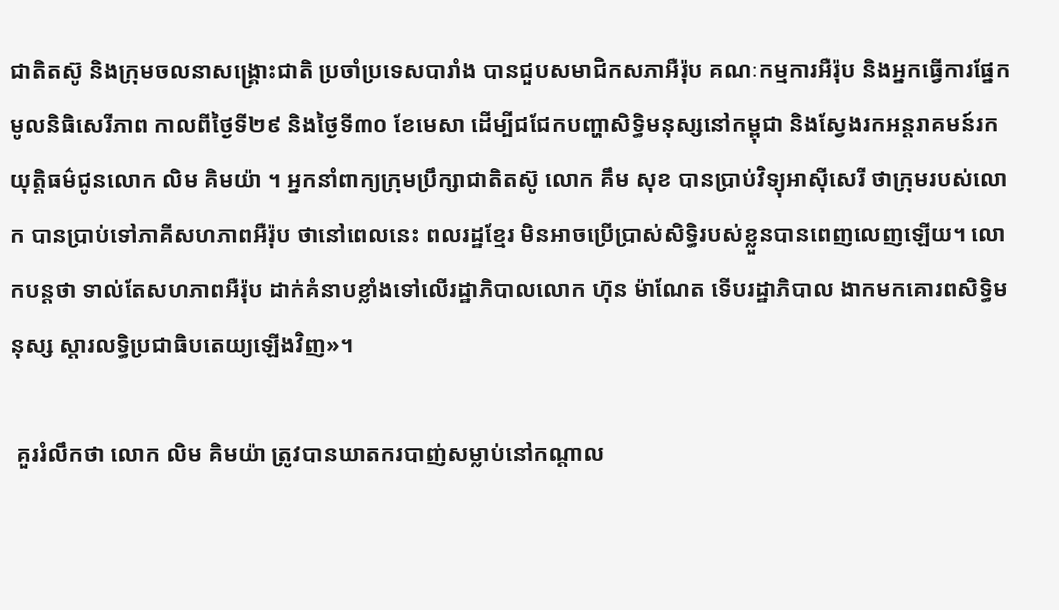ជាតិតស៊ូ និងក្រុមចលនាសង្គ្រោះជាតិ ប្រចាំប្រទេសបារាំង បានជួបសមាជិកសភាអឺរ៉ុប គណៈកម្មការអឺរ៉ុប និងអ្នកធ្វើការផ្នែកមូលនិធិសេរីភាព កាលពីថ្ងៃទី២៩ និងថ្ងៃទី៣០ ខែមេសា ដើម្បីជជែកបញ្ហាសិទ្ធិមនុស្សនៅកម្ពុជា និងស្វែងរកអន្តរាគមន៍រកយុត្តិធម៌ជូនលោក លិម គិមយ៉ា ។ អ្នកនាំពាក្យក្រុមប្រឹក្សាជាតិតស៊ូ លោក គឹម សុខ បានប្រាប់វិទ្យុអាស៊ីសេរី ថាក្រុមរបស់លោក បានប្រាប់ទៅភាគីសហភាពអឺរ៉ុប ថានៅពេលនេះ ពលរដ្ឋខ្មែរ មិនអាចប្រើប្រាស់សិទ្ធិរបស់ខ្លួនបានពេញលេញឡើយ។ លោកបន្តថា ទាល់តែសហភាពអឺរ៉ុប ដាក់គំនាបខ្លាំងទៅលើរដ្ឋាភិបាលលោក ហ៊ុន ម៉ាណែត ទើបរដ្ឋាភិបាល ងាកមកគោរពសិទ្ធិមនុស្ស ស្ដារលទ្ធិប្រជាធិបតេយ្យឡើងវិញ»។

 គួររំលឹកថា លោក លិម គិមយ៉ា ត្រូវបានឃាតករបាញ់សម្លាប់នៅកណ្តាល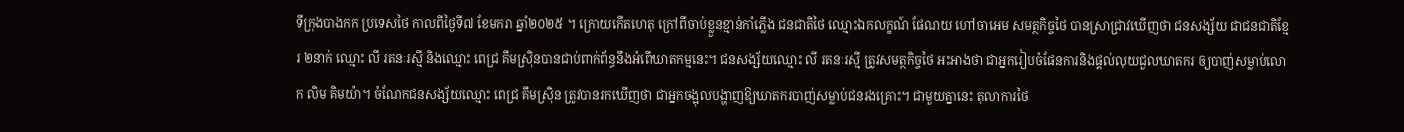ទីក្រុងបាងកក ប្រទេសថៃ កាលពីថ្ងៃទី៧ ខែមករា ឆ្នាំ២០២៥ ។ ក្រោយកើតហេតុ ក្រៅពីចាប់ខ្លួនខ្មាន់កាំភ្លើង ជនជាតិថៃ ឈ្មោះឯកលក្ខណ៍ ផែណយ ហៅចាអេម សមត្ថកិច្ចថៃ បានស្រាជ្រាវឃើញថា ជនសង្ស័យ ជាជនជាតិខ្មែរ ២នាក់ ឈ្មោះ លី រតនៈរស្មី និងឈ្មោះ ពេជ្រ គឹមស្រ៊ិនបានជាប់ពាក់ព័ន្ធនឹងអំពើឃាតកម្មនេះ។ ជនសង្ស័យឈ្មោះ លី រតនៈរស្មី ត្រូវសមត្ថកិច្ចថៃ អះអាងថា ជាអ្នករៀបចំផែនការនិងផ្តល់លុយជួលឃាតករ ឲ្យបាញ់សម្លាប់លោក លិម គិមយ៉ា។ ចំណែកជនសង្ស័យឈ្មោះ ពេជ្រ គឹមស្រ៊ិន ត្រូវបានរកឃើញថា ជាអ្នកចង្អុលបង្ហាញឱ្យឃាតករបាញ់សម្លាប់ជនរងគ្រោះ។ ជាមួយគ្នានេះ តុលាការថៃ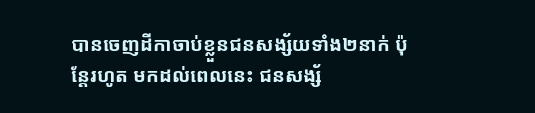បានចេញដីកាចាប់ខ្លួនជនសង្ស័យទាំង២នាក់ ប៉ុន្តែរហូត មកដល់ពេលនេះ ជនសង្ស័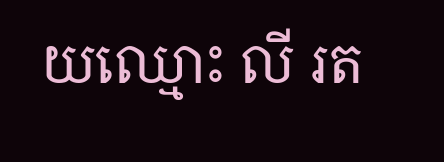យឈ្មោះ លី រត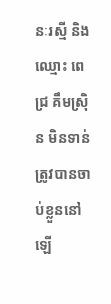នៈរស្មី និងឈ្មោះ ពេជ្រ គឹមស្រ៊ិន មិនទាន់ត្រូវបានចាប់ខ្លួននៅ ឡើ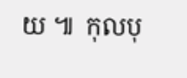យ ៕  កុលបុ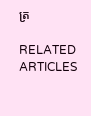ត្រ

RELATED ARTICLES